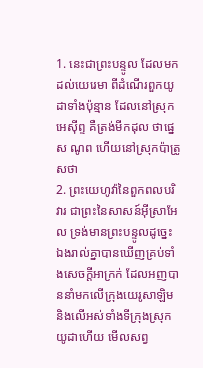1. នេះជាព្រះបន្ទូល ដែលមកដល់យេរេមា ពីដំណើរពួកយូដាទាំងប៉ុន្មាន ដែលនៅស្រុកអេស៊ីព្ទ គឺត្រង់មីកដុល ថាផ្នេស ណូព ហើយនៅស្រុកប៉ាត្រូសថា
2. ព្រះយេហូវ៉ានៃពួកពលបរិវារ ជាព្រះនៃសាសន៍អ៊ីស្រាអែល ទ្រង់មានព្រះបន្ទូលដូច្នេះ ឯងរាល់គ្នាបានឃើញគ្រប់ទាំងសេចក្តីអាក្រក់ ដែលអញបាននាំមកលើក្រុងយេរូសាឡិម និងលើអស់ទាំងទីក្រុងស្រុកយូដាហើយ មើលសព្វ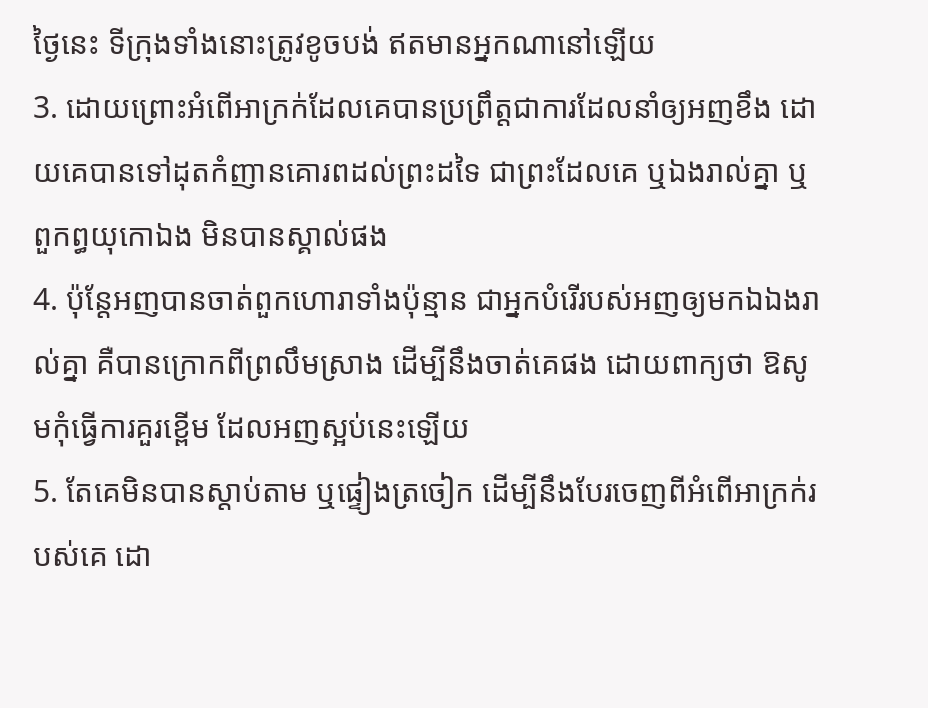ថ្ងៃនេះ ទីក្រុងទាំងនោះត្រូវខូចបង់ ឥតមានអ្នកណានៅឡើយ
3. ដោយព្រោះអំពើអាក្រក់ដែលគេបានប្រព្រឹត្តជាការដែលនាំឲ្យអញខឹង ដោយគេបានទៅដុតកំញានគោរពដល់ព្រះដទៃ ជាព្រះដែលគេ ឬឯងរាល់គ្នា ឬពួកព្ធយុកោឯង មិនបានស្គាល់ផង
4. ប៉ុន្តែអញបានចាត់ពួកហោរាទាំងប៉ុន្មាន ជាអ្នកបំរើរបស់អញឲ្យមកឯឯងរាល់គ្នា គឺបានក្រោកពីព្រលឹមស្រាង ដើម្បីនឹងចាត់គេផង ដោយពាក្យថា ឱសូមកុំធ្វើការគួរខ្ពើម ដែលអញស្អប់នេះឡើយ
5. តែគេមិនបានស្តាប់តាម ឬផ្ទៀងត្រចៀក ដើម្បីនឹងបែរចេញពីអំពើអាក្រក់របស់គេ ដោ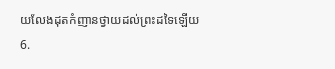យលែងដុតកំញានថ្វាយដល់ព្រះដទៃឡើយ
6.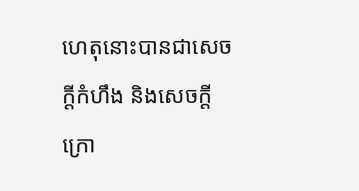ហេតុនោះបានជាសេចក្តីកំហឹង និងសេចក្តីក្រោ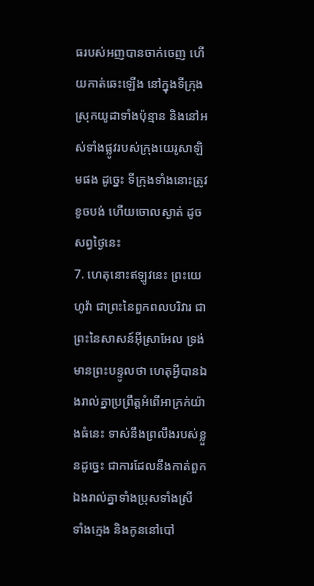ធរបស់អញបានចាក់ចេញ ហើយកាត់ឆេះឡើង នៅក្នុងទីក្រុងស្រុកយូដាទាំងប៉ុន្មាន និងនៅអស់ទាំងផ្លូវរបស់ក្រុងយេរូសាឡិមផង ដូច្នេះ ទីក្រុងទាំងនោះត្រូវខូចបង់ ហើយចោលស្ងាត់ ដូចសព្វថ្ងៃនេះ
7. ហេតុនោះឥឡូវនេះ ព្រះយេហូវ៉ា ជាព្រះនៃពួកពលបរិវារ ជាព្រះនៃសាសន៍អ៊ីស្រាអែល ទ្រង់មានព្រះបន្ទូលថា ហេតុអ្វីបានឯងរាល់គ្នាប្រព្រឹត្តអំពើអាក្រក់យ៉ាងធំនេះ ទាស់នឹងព្រលឹងរបស់ខ្លួនដូច្នេះ ជាការដែលនឹងកាត់ពួកឯងរាល់គ្នាទាំងប្រុសទាំងស្រី ទាំងក្មេង និងកូននៅបៅ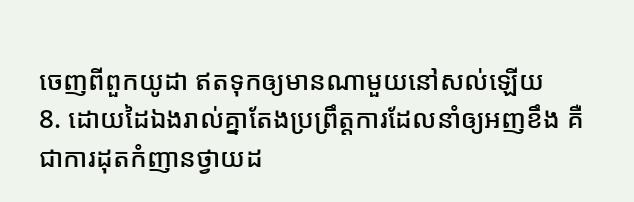ចេញពីពួកយូដា ឥតទុកឲ្យមានណាមួយនៅសល់ឡើយ
8. ដោយដៃឯងរាល់គ្នាតែងប្រព្រឹត្តការដែលនាំឲ្យអញខឹង គឺជាការដុតកំញានថ្វាយដ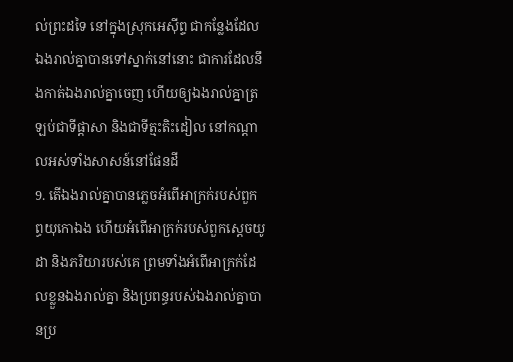ល់ព្រះដទៃ នៅក្នុងស្រុកអេស៊ីព្ទ ជាកន្លែងដែលឯងរាល់គ្នាបានទៅស្នាក់នៅនោះ ជាការដែលនឹងកាត់ឯងរាល់គ្នាចេញ ហើយឲ្យឯងរាល់គ្នាត្រឡប់ជាទីផ្តាសា និងជាទីត្មះតិះដៀល នៅកណ្តាលអស់ទាំងសាសន៍នៅផែនដី
9. តើឯងរាល់គ្នាបានភ្លេចអំពើអាក្រក់របស់ពួកព្ធយុកោឯង ហើយអំពើអាក្រក់របស់ពួកស្តេចយូដា និងភរិយារបស់គេ ព្រមទាំងអំពើអាក្រក់ដែលខ្លួនឯងរាល់គ្នា និងប្រពន្ធរបស់ឯងរាល់គ្នាបានប្រ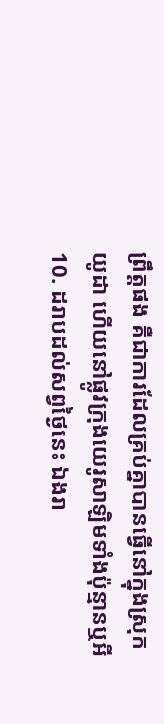ព្រឹត្តផង គឺជាការដែលគ្រប់គ្នាបានធ្វើនៅក្នុងស្រុកយូដា ហើយនៅផ្លូវក្រុងយេរូសាឡិមទាំងប៉ុន្មានឬអី
10. ដរាបដល់សព្វថ្ងៃនេះ ឯងរា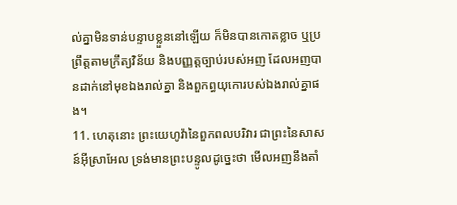ល់គ្នាមិនទាន់បន្ទាបខ្លួននៅឡើយ ក៏មិនបានកោតខ្លាច ឬប្រព្រឹត្តតាមក្រឹត្យវិន័យ និងបញ្ញត្តច្បាប់របស់អញ ដែលអញបានដាក់នៅមុខឯងរាល់គ្នា និងពួកព្ធយុកោរបស់ឯងរាល់គ្នាផង។
11. ហេតុនោះ ព្រះយេហូវ៉ានៃពួកពលបរិវារ ជាព្រះនៃសាសន៍អ៊ីស្រាអែល ទ្រង់មានព្រះបន្ទូលដូច្នេះថា មើលអញនឹងតាំ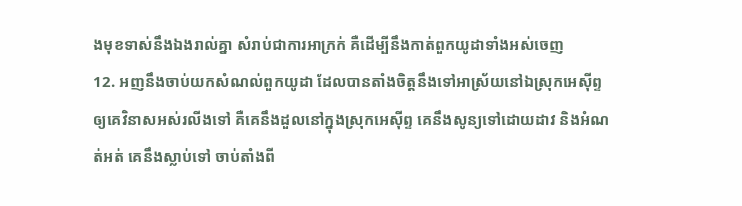ងមុខទាស់នឹងឯងរាល់គ្នា សំរាប់ជាការអាក្រក់ គឺដើម្បីនឹងកាត់ពួកយូដាទាំងអស់ចេញ
12. អញនឹងចាប់យកសំណល់ពួកយូដា ដែលបានតាំងចិត្តនឹងទៅអាស្រ័យនៅឯស្រុកអេស៊ីព្ទ ឲ្យគេវិនាសអស់រលីងទៅ គឺគេនឹងដួលនៅក្នុងស្រុកអេស៊ីព្ទ គេនឹងសូន្យទៅដោយដាវ និងអំណត់អត់ គេនឹងស្លាប់ទៅ ចាប់តាំងពី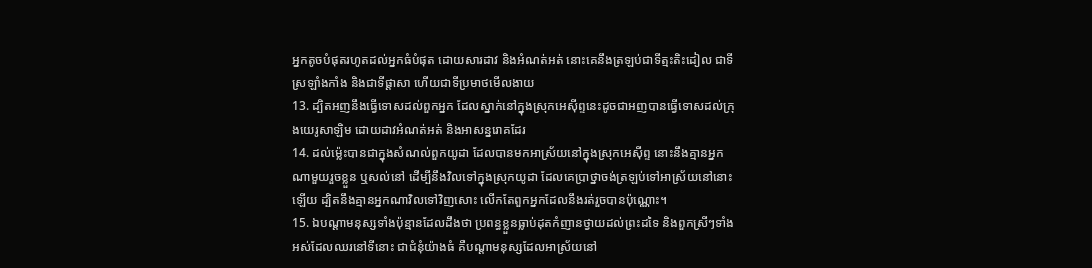អ្នកតូចបំផុតរហូតដល់អ្នកធំបំផុត ដោយសារដាវ និងអំណត់អត់ នោះគេនឹងត្រឡប់ជាទីត្មះតិះដៀល ជាទីស្រឡាំងកាំង និងជាទីផ្តាសា ហើយជាទីប្រមាថមើលងាយ
13. ដ្បិតអញនឹងធ្វើទោសដល់ពួកអ្នក ដែលស្នាក់នៅក្នុងស្រុកអេស៊ីព្ទនេះដូចជាអញបានធ្វើទោសដល់ក្រុងយេរូសាឡិម ដោយដាវអំណត់អត់ និងអាសន្នរោគដែរ
14. ដល់ម៉្លេះបានជាក្នុងសំណល់ពួកយូដា ដែលបានមកអាស្រ័យនៅក្នុងស្រុកអេស៊ីព្ទ នោះនឹងគ្មានអ្នកណាមួយរួចខ្លួន ឬសល់នៅ ដើម្បីនឹងវិលទៅក្នុងស្រុកយូដា ដែលគេប្រាថ្នាចង់ត្រឡប់ទៅអាស្រ័យនៅនោះឡើយ ដ្បិតនឹងគ្មានអ្នកណាវិលទៅវិញសោះ លើកតែពួកអ្នកដែលនឹងរត់រួចបានប៉ុណ្ណោះ។
15. ឯបណ្តាមនុស្សទាំងប៉ុន្មានដែលដឹងថា ប្រពន្ធខ្លួនធ្លាប់ដុតកំញានថ្វាយដល់ព្រះដទៃ និងពួកស្រីៗទាំងអស់ដែលឈរនៅទីនោះ ជាជំនុំយ៉ាងធំ គឺបណ្តាមនុស្សដែលអាស្រ័យនៅ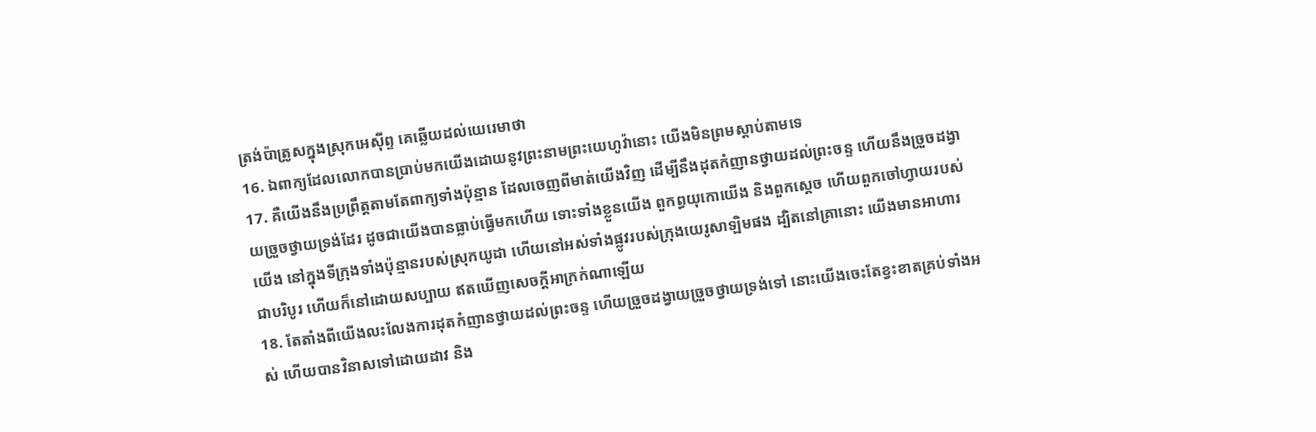ត្រង់ប៉ាត្រូសក្នុងស្រុកអេស៊ីព្ទ គេឆ្លើយដល់យេរេមាថា
16. ឯពាក្យដែលលោកបានប្រាប់មកយើងដោយនូវព្រះនាមព្រះយេហូវ៉ានោះ យើងមិនព្រមស្តាប់តាមទេ
17. គឺយើងនឹងប្រព្រឹត្តតាមតែពាក្យទាំងប៉ុន្មាន ដែលចេញពីមាត់យើងវិញ ដើម្បីនឹងដុតកំញានថ្វាយដល់ព្រះចន្ទ ហើយនឹងច្រួចដង្វាយច្រួចថ្វាយទ្រង់ដែរ ដូចជាយើងបានធ្លាប់ធ្វើមកហើយ ទោះទាំងខ្លួនយើង ពួកព្ធយុកោយើង និងពួកស្តេច ហើយពួកចៅហ្វាយរបស់យើង នៅក្នុងទីក្រុងទាំងប៉ុន្មានរបស់ស្រុកយូដា ហើយនៅអស់ទាំងផ្លូវរបស់ក្រុងយេរូសាឡិមផង ដ្បិតនៅគ្រានោះ យើងមានអាហារជាបរិបូរ ហើយក៏នៅដោយសប្បាយ ឥតឃើញសេចក្តីអាក្រក់ណាឡើយ
18. តែតាំងពីយើងលះលែងការដុតកំញានថ្វាយដល់ព្រះចន្ទ ហើយច្រួចដង្វាយច្រួចថ្វាយទ្រង់ទៅ នោះយើងចេះតែខ្វះខាតគ្រប់ទាំងអស់ ហើយបានវិនាសទៅដោយដាវ និង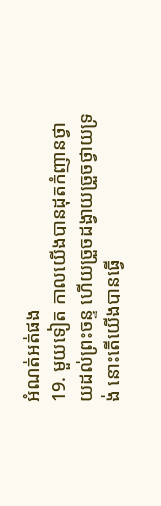អំណត់អត់ផង
19. មួយទៀត កាលយើងបានដុតកំញានថ្វាយដល់ព្រះចន្ទ ហើយច្រួចដង្វាយច្រួចថ្វាយទ្រង់ នោះតើយើងបានធ្វើ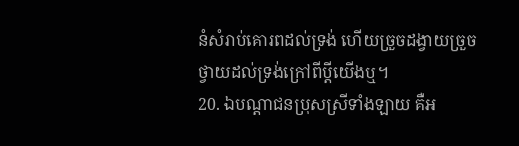នំសំរាប់គោរពដល់ទ្រង់ ហើយច្រួចដង្វាយច្រួច ថ្វាយដល់ទ្រង់ក្រៅពីប្ដីយើងឬ។
20. ឯបណ្តាជនប្រុសស្រីទាំងឡាយ គឺអ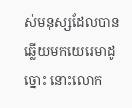ស់មនុស្សដែលបានឆ្លើយមកយេរេមាដូច្នោះ នោះលោក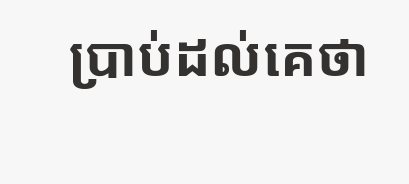ប្រាប់ដល់គេថា